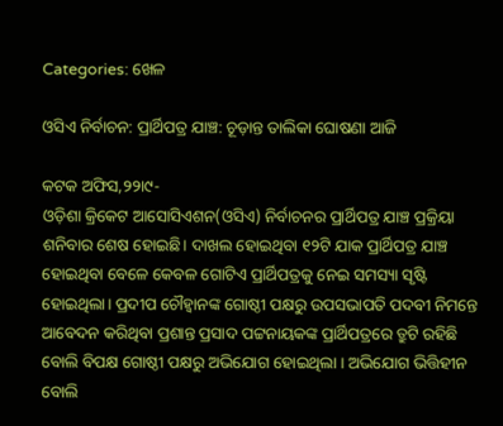Categories: ଖେଳ

ଓସିଏ ନିର୍ବାଚନ: ପ୍ରାର୍ଥିପତ୍ର ଯାଞ୍ଚ: ଚୂଡ଼ାନ୍ତ ତାଲିକା ଘୋଷଣା ଆଜି

କଟକ ଅଫିସ,୨୨ା୯-
ଓଡ଼ିଶା କ୍ରିକେଟ ଆସୋସିଏଶନ(ଓସିଏ) ନିର୍ବାଚନର ପ୍ରାର୍ଥିପତ୍ର ଯାଞ୍ଚ ପ୍ରକ୍ରିୟା ଶନିବାର ଶେଷ ହୋଇଛି। ଦାଖଲ ହୋଇଥିବା ୧୨ଟି ଯାକ ପ୍ରାର୍ଥିପତ୍ର ଯାଞ୍ଚ ହୋଇଥିବା ବେଳେ କେବଳ ଗୋଟିଏ ପ୍ରାର୍ଥିପତ୍ରକୁ ନେଇ ସମସ୍ୟା ସୃଷ୍ଟି ହୋଇଥିଲା। ପ୍ରଦୀପ ଚୌହ୍ବାନଙ୍କ ଗୋଷ୍ଠୀ ପକ୍ଷରୁ ଉପସଭାପତି ପଦବୀ ନିମନ୍ତେ ଆବେଦନ କରିଥିବା ପ୍ରଶାନ୍ତ ପ୍ରସାଦ ପଟ୍ଟନାୟକଙ୍କ ପ୍ରାର୍ଥିପତ୍ରରେ ତ୍ରୁଟି ରହିଛି ବୋଲି ବିପକ୍ଷ ଗୋଷ୍ଠୀ ପକ୍ଷରୁ ଅଭିଯୋଗ ହୋଇଥିଲା । ଅଭିଯୋଗ ଭିତ୍ତିହୀନ ବୋଲି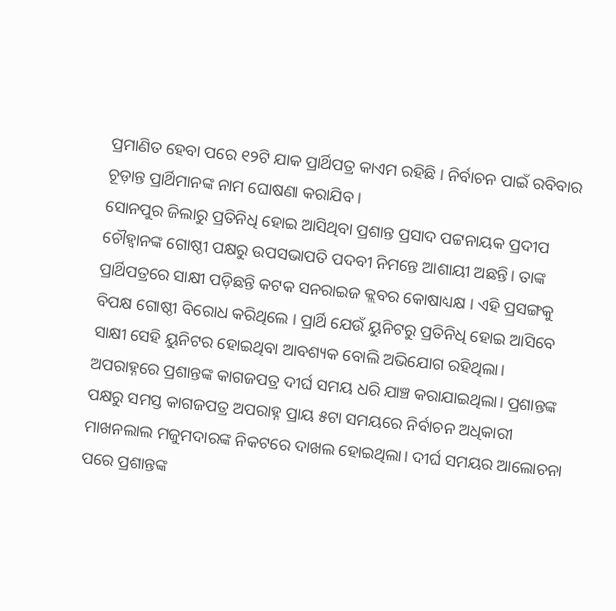ପ୍ରମାଣିତ ହେବା ପରେ ୧୨ଟି ଯାକ ପ୍ରାର୍ଥିପତ୍ର କାଏମ ରହିଛି । ନିର୍ବାଚନ ପାଇଁ ରବିବାର ଚୂଡ଼ାନ୍ତ ପ୍ରାର୍ଥିମାନଙ୍କ ନାମ ଘୋଷଣା କରାଯିବ ।
ସୋନପୁର ଜିଲାରୁ ପ୍ରତିନିଧି ହୋଇ ଆସିଥିବା ପ୍ରଶାନ୍ତ ପ୍ରସାଦ ପଟ୍ଟନାୟକ ପ୍ରଦୀପ ଚୌହ୍ବାନଙ୍କ ଗୋଷ୍ଠୀ ପକ୍ଷରୁ ଉପସଭାପତି ପଦବୀ ନିମନ୍ତେ ଆଶାୟୀ ଅଛନ୍ତି। ତାଙ୍କ ପ୍ରାର୍ଥିପତ୍ରରେ ସାକ୍ଷୀ ପଡ଼ିଛନ୍ତି କଟକ ସନରାଇଜ କ୍ଲବର କୋଷାଧ୍ୟକ୍ଷ । ଏହି ପ୍ରସଙ୍ଗକୁ ବିପକ୍ଷ ଗୋଷ୍ଠୀ ବିରୋଧ କରିଥିଲେ । ପ୍ରାର୍ଥି ଯେଉଁ ୟୁନିଟରୁ ପ୍ରତିନିଧି ହୋଇ ଆସିବେ ସାକ୍ଷୀ ସେହି ୟୁନିଟର ହୋଇଥିବା ଆବଶ୍ୟକ ବୋଲି ଅଭିଯୋଗ ରହିଥିଲା। ଅପରାହ୍ନରେ ପ୍ରଶାନ୍ତଙ୍କ କାଗଜପତ୍ର ଦୀର୍ଘ ସମୟ ଧରି ଯାଞ୍ଚ କରାଯାଇଥିଲା। ପ୍ରଶାନ୍ତଙ୍କ ପକ୍ଷରୁ ସମସ୍ତ କାଗଜପତ୍ର ଅପରାହ୍ନ ପ୍ରାୟ ୫ଟା ସମୟରେ ନିର୍ବାଚନ ଅଧିକାରୀ ମାଖନଲାଲ ମଜୁମଦାରଙ୍କ ନିକଟରେ ଦାଖଲ ହୋଇଥିଲା। ଦୀର୍ଘ ସମୟର ଆଲୋଚନା ପରେ ପ୍ରଶାନ୍ତଙ୍କ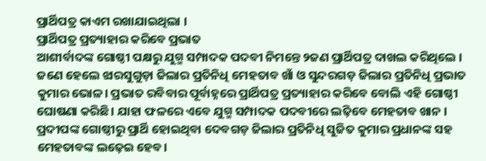ପ୍ରାର୍ଥିପତ୍ର କାଏମ ରଖାଯାଇଥିଲା ।
ପ୍ରାର୍ଥିପତ୍ର ପ୍ରତ୍ୟାହାର କରିବେ ପ୍ରଭାତ
ଆଶୀର୍ବାଦଙ୍କ ଗୋଷ୍ଠୀ ପକ୍ଷରୁ ଯୁଗ୍ମ ସମ୍ପାଦକ ପଦବୀ ନିମନ୍ତେ ୨ଜଣ ପ୍ରାର୍ଥିପତ୍ର ଦାଖଲ କରିଥିଲେ । ଜଣେ ହେଲେ ଝାରସୁଗୁଡ଼ା ଜିଲାର ପ୍ରତିନିଧି ମେହତାବ ଖାଁ ଓ ସୁନ୍ଦରଗଡ଼ ଜିଲାର ପ୍ରତିନିଧି ପ୍ରଭାତ କୁମାର ଭୋଳ। ପ୍ରଭାତ ରବିବାର ପୂର୍ବାହ୍ନରେ ପ୍ରାର୍ଥିପତ୍ର ପ୍ରତ୍ୟାହାର କରିବେ ବୋଲି ଏହି ଗୋଷ୍ଠୀ ଘୋଷଣା କରିଛି। ଯାହା ଫଳରେ ଏବେ ଯୁଗ୍ମ ସମ୍ପାଦକ ପଦବୀରେ ଲଢ଼ିବେ ମେହତାବ ଖାନ । ପ୍ରଦୀପଙ୍କ ଗୋଷ୍ଠୀରୁ ପ୍ରାର୍ଥି ହୋଇଥିବା ଦେବଗଡ଼ ଜିଲାର ପ୍ରତିନିଧି ସୁଜିତ କୁମାର ପ୍ରଧାନଙ୍କ ସହ ମେହତାବଙ୍କ ଲଢ଼େଇ ହେବ।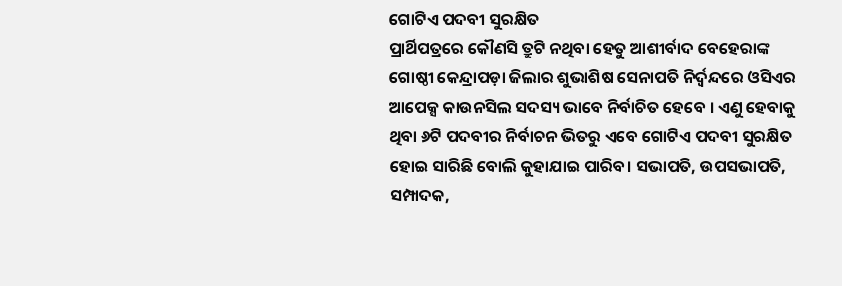ଗୋଟିଏ ପଦବୀ ସୁରକ୍ଷିତ
ପ୍ରାର୍ଥିପତ୍ରରେ କୌଣସି ତ୍ରୁଟି ନଥିବା ହେତୁ ଆଶୀର୍ବାଦ ବେହେରାଙ୍କ ଗୋଷ୍ଠୀ କେନ୍ଦ୍ରାପଡ଼ା ଜିଲାର ଶୁଭାଶିଷ ସେନାପତି ନିର୍ଦ୍ୱନ୍ଦରେ ଓସିଏର ଆପେକ୍ସ କାଉନସିଲ ସଦସ୍ୟ ଭାବେ ନିର୍ବାଚିତ ହେବେ । ଏଣୁ ହେବାକୁ ଥିବା ୬ଟି ପଦବୀର ନିର୍ବାଚନ ଭିତରୁ ଏବେ ଗୋଟିଏ ପଦବୀ ସୁରକ୍ଷିତ ହୋଇ ସାରିଛି ବୋଲି କୁହାଯାଇ ପାରିବ। ସଭାପତି, ଉପସଭାପତି, ସମ୍ପାଦକ,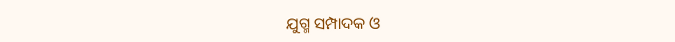ଯୁଗ୍ମ ସମ୍ପାଦକ ଓ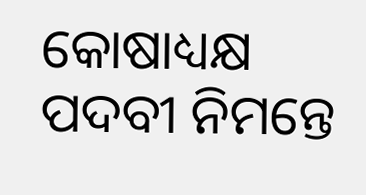କୋଷାଧ୍ୟକ୍ଷ ପଦବୀ ନିମନ୍ତେ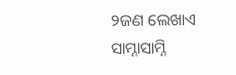୨ଜଣ ଲେଖାଏ ସାମ୍ନାସାମ୍ନି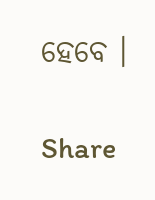ହେବେ ।

Share